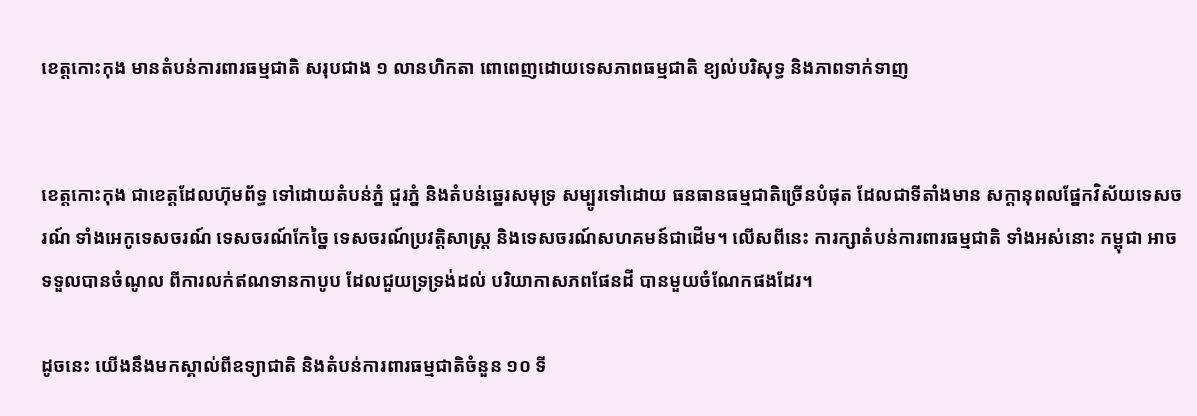ខេត្តកោះកុង មានតំបន់ការពារធម្មជាតិ សរុបជាង ១ លានហិកតា ពោពេញដោយទេសភាពធម្មជាតិ ខ្យល់បរិសុទ្ធ និងភាពទាក់ទាញ


ខេត្តកោះកុង ជាខេត្តដែលហ៊ុមព័ទ្ធ ទៅដោយតំបន់ភ្នំ ជួរភ្នំ និងតំបន់ឆ្នេរសមុទ្រ សម្បូរទៅដោយ ធនធានធម្មជាតិច្រើនបំផុត ដែលជាទីតាំងមាន សក្ដានុពលផ្នែកវិស័យទេសចរណ៍ ទាំងអេកូទេសចរណ៍ ទេសចរណ៍កែច្នៃ ទេសចរណ៍ប្រវត្តិសាស្ត្រ និងទេសចរណ៍សហគមន៍ជាដើម។ លើសពីនេះ ការក្សាតំបន់ការពារធម្មជាតិ ទាំងអស់នោះ កម្ពុជា អាចទទួលបានចំណូល ពីការលក់ឥណទានកាបូប ដែលជួយទ្រទ្រង់ដល់ បរិយាកាសភពផែនដី បានមួយចំណែកផងដែរ។

ដូចនេះ យើងនឹងមកស្គាល់ពីឧទ្យាជាតិ និងតំបន់ការពារធម្មជាតិចំនួន ១០ ទី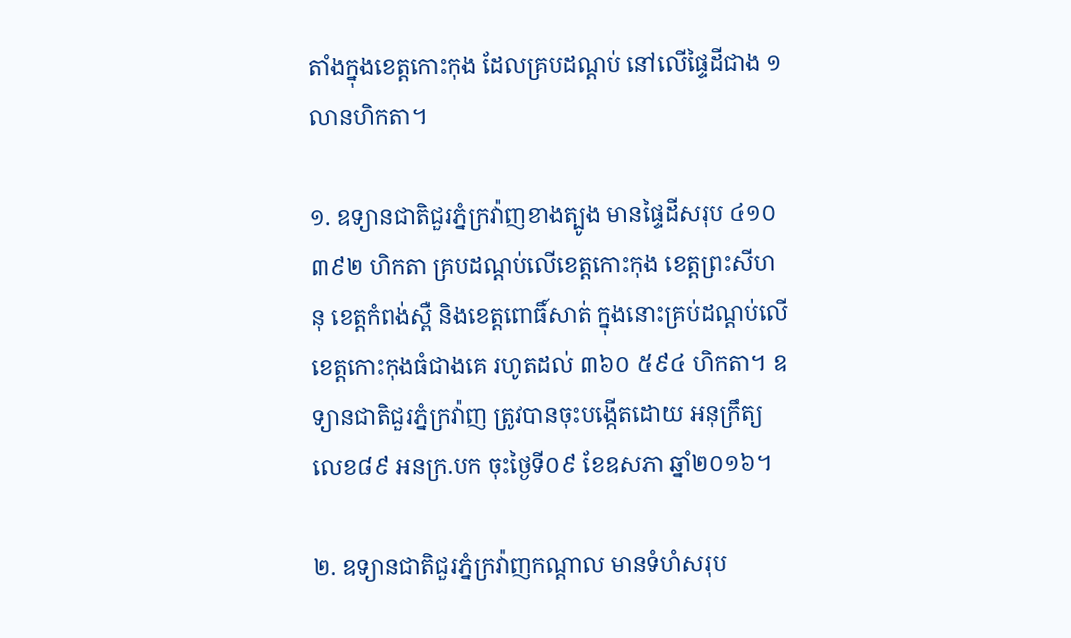តាំងក្នុងខេត្តកោះកុង ដែលគ្របដណ្ដប់ នៅលើផ្ទៃដីជាង ១ លានហិកតា។

១. ឧទ្យានជាតិជួរភ្នំក្រវ៉ាញខាងត្បូង មានផ្ទៃដីសរុប ៤១០ ៣៩២ ហិកតា គ្របដណ្ដប់លើខេត្តកោះកុង ខេត្តព្រះសីហនុ ខេត្តកំពង់ស្ពឺ និងខេត្តពោធិ៍សាត់ ក្នុងនោះគ្រប់ដណ្ដប់លើ ខេត្តកោះកុងធំជាងគេ រហូតដល់ ៣៦០ ៥៩៤ ហិកតា។ ឧទ្យានជាតិជួរភ្នំក្រវ៉ាញ ត្រូវបានចុះបង្កើតដោយ អនុក្រឹត្យលេខ៨៩ អនក្រ.បក ចុះថ្ងៃទី០៩ ខែឧសភា ឆ្នាំ២០១៦។

២. ឧទ្យានជាតិជួរភ្នំក្រវ៉ាញកណ្ដាល មានទំហំសរុប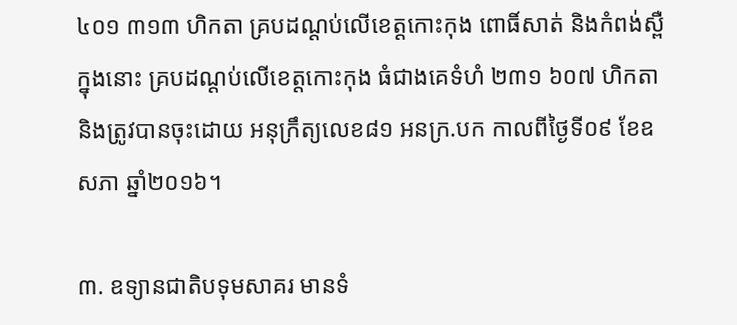៤០១ ៣១៣ ហិកតា គ្របដណ្ដប់លើខេត្តកោះកុង ពោធិ៍សាត់ និងកំពង់ស្ពឺ ក្នុងនោះ គ្របដណ្ដប់លើខេត្តកោះកុង ធំជាងគេទំហំ ២៣១ ៦០៧ ហិកតា និងត្រូវបានចុះដោយ អនុក្រឹត្យលេខ៨១ អនក្រ.បក កាលពីថ្ងៃទី០៩ ខែឧសភា ឆ្នាំ២០១៦។

៣. ឧទ្យានជាតិបទុមសាគរ មានទំ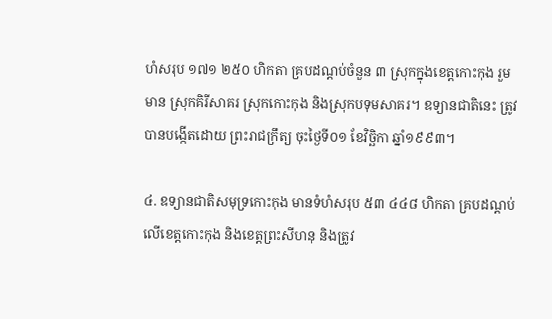ហំសរុប ១៧១ ២៥០ ហិកតា គ្របដណ្ដប់ចំនួន ៣ ស្រុកក្នុងខេត្តកោះកុង រួមមាន ស្រុកគិរីសាគរ ស្រុកកោះកុង និងស្រុកបទុមសាគរ។ ឧទ្យានជាតិនេះ ត្រូវបានបង្កើតដោយ ព្រះរាជក្រឹត្យ ចុះថ្ងៃទី០១ ខែវិច្ឆិកា ឆ្នាំ១៩៩៣។

៤. ឧទ្យានជាតិសមុទ្រកោះកុង មានទំហំសរុប ៥៣ ៤៤៨ ហិកតា គ្របដណ្ដប់លើខេត្តកោះកុង និងខេត្តព្រះសីហនុ និងត្រូវ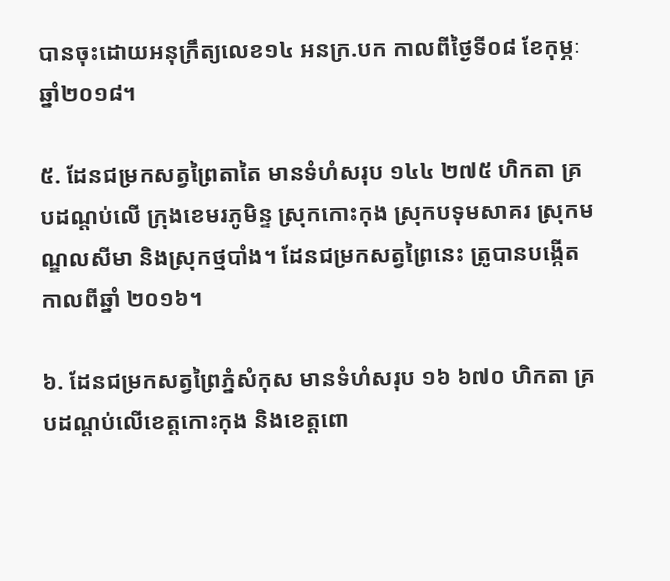បានចុះដោយអនុក្រឹត្យលេខ១៤ អនក្រ.បក កាលពីថ្ងៃទី០៨ ខែកុម្ភៈ ឆ្នាំ២០១៨។

៥. ដែនជម្រកសត្វព្រៃតាតៃ មានទំហំសរុប ១៤៤ ២៧៥ ហិកតា គ្របដណ្ដប់លើ ក្រុងខេមរភូមិន្ទ ស្រុកកោះកុង ស្រុកបទុមសាគរ ស្រុកមណ្ឌលសីមា និងស្រុកថ្មបាំង។ ដែនជម្រកសត្វព្រៃនេះ ត្រូបានបង្កើតកាលពីឆ្នាំ ២០១៦។

៦. ដែនជម្រកសត្វព្រៃភ្នំសំកុស មានទំហំសរុប ១៦ ៦៧០ ហិកតា គ្របដណ្ដប់លើខេត្តកោះកុង និងខេត្តពោ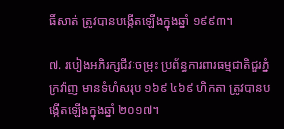ធិ៍សាត់ ត្រូវបានបង្កើតឡើងក្នុងឆ្នាំ ១៩៩៣។

៧. របៀងអភិរក្សជីវៈចម្រុះ ប្រព័ន្ធការពារធម្មជាតិជួរភ្នំក្រវ៉ាញ មានទំហំសរុប ១៦៩ ៤៦៩ ហិកតា ត្រូវបានបង្កើតឡើងក្នុងឆ្នាំ ២០១៧។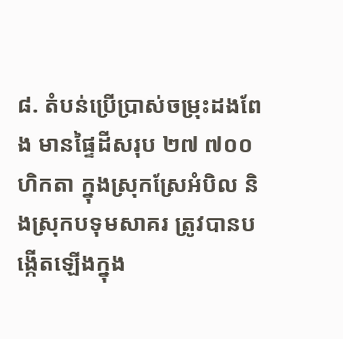៨. តំបន់ប្រើប្រាស់ចម្រុះដងពែង មានផ្ទៃដីសរុប ២៧ ៧០០ ហិកតា ក្នុងស្រុកស្រែអំបិល និងស្រុកបទុមសាគរ ត្រូវបានបង្កើតឡើងក្នុង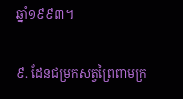ឆ្នាំ១៩៩៣។

៩. ដែនជម្រកសត្វព្រៃពាមក្រ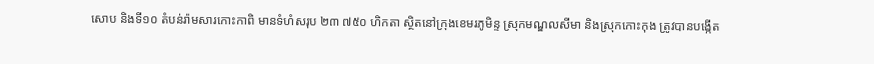សោប និងទី១០ តំបន់រ៉ាមសារកោះកាពិ មានទំហំសរុប ២៣ ៧៥០ ហិកតា ស្ថិតនៅក្រុងខេមរភូមិន្ទ ស្រុកមណ្ឌលសីមា និងស្រុកកោះកុង ត្រូវបានបង្កើត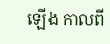ឡើង កាលពី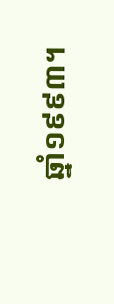ឆ្នាំ១៩៩៣។